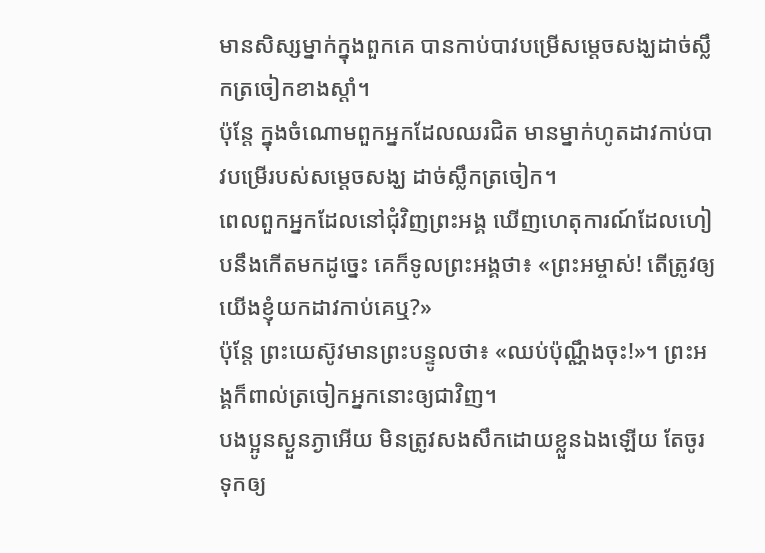មានសិស្សម្នាក់ក្នុងពួកគេ បានកាប់បាវបម្រើសម្តេចសង្ឃដាច់ស្លឹកត្រចៀកខាងស្តាំ។
ប៉ុន្តែ ក្នុងចំណោមពួកអ្នកដែលឈរជិត មានម្នាក់ហូតដាវកាប់បាវបម្រើរបស់សម្ដេចសង្ឃ ដាច់ស្លឹកត្រចៀក។
ពេលពួកអ្នកដែលនៅជុំវិញព្រះអង្គ ឃើញហេតុការណ៍ដែលហៀបនឹងកើតមកដូច្នេះ គេក៏ទូលព្រះអង្គថា៖ «ព្រះអម្ចាស់! តើត្រូវឲ្យយើងខ្ញុំយកដាវកាប់គេឬ?»
ប៉ុន្តែ ព្រះយេស៊ូវមានព្រះបន្ទូលថា៖ «ឈប់ប៉ុណ្ណឹងចុះ!»។ ព្រះអង្គក៏ពាល់ត្រចៀកអ្នកនោះឲ្យជាវិញ។
បងប្អូនស្ងួនភ្ងាអើយ មិនត្រូវសងសឹកដោយខ្លួនឯងឡើយ តែចូរទុកឲ្យ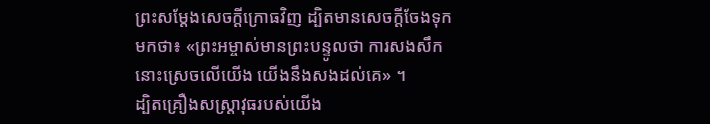ព្រះសម្ដែងសេចក្ដីក្រោធវិញ ដ្បិតមានសេចក្តីចែងទុកមកថា៖ «ព្រះអម្ចាស់មានព្រះបន្ទូលថា ការសងសឹកនោះស្រេចលើយើង យើងនឹងសងដល់គេ» ។
ដ្បិតគ្រឿងសស្ត្រាវុធរបស់យើង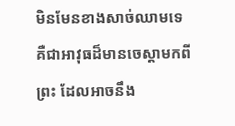មិនមែនខាងសាច់ឈាមទេ គឺជាអាវុធដ៏មានចេស្ដាមកពីព្រះ ដែលអាចនឹង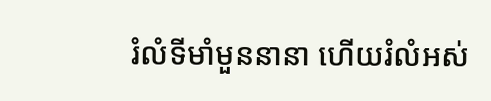រំលំទីមាំមួននានា ហើយរំលំអស់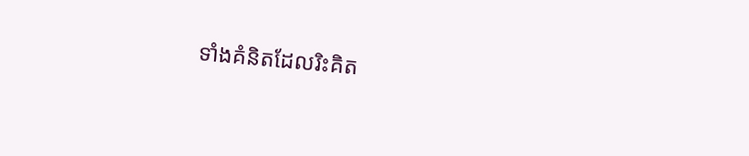ទាំងគំនិតដែលរិះគិត